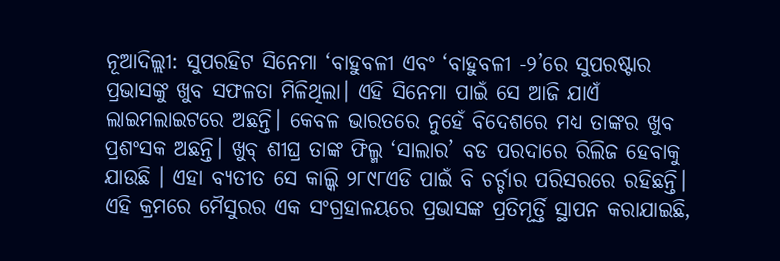ନୂଆଦିଲ୍ଲୀ: ସୁପରହିଟ ସିନେମା ‘ବାହୁବଳୀ ଏବଂ ‘ବାହୁବଳୀ -୨’ରେ ସୁପରଷ୍ଟାର ପ୍ରଭାସଙ୍କୁ ଖୁବ ସଫଳତା ମିଳିଥିଲା। ଏହି ସିନେମା ପାଇଁ ସେ ଆଜି ଯାଏଁ ଲାଇମଲାଇଟରେ ଅଛନ୍ତି। କେବଳ ଭାରତରେ ନୁହେଁ ବିଦେଶରେ ମଧ୍ୟ ତାଙ୍କର ଖୁବ ପ୍ରଶଂସକ ଅଛନ୍ତି। ଖୁବ୍ ଶୀଘ୍ର ତାଙ୍କ ଫିଲ୍ମ ‘ସାଲାର’ ବଡ ପରଦାରେ ରିଲିଜ ହେବାକୁ ଯାଉଛି । ଏହା ବ୍ୟତୀତ ସେ କାଲ୍କି ୨୮୯୮ଏଡି ପାଇଁ ବି ଚର୍ଚ୍ଚାର ପରିସରରେ ରହିଛନ୍ତି। ଏହି କ୍ରମରେ ମୈସୁରର ଏକ ସଂଗ୍ରହାଳୟରେ ପ୍ରଭାସଙ୍କ ପ୍ରତିମୂର୍ତ୍ତି ସ୍ଥାପନ କରାଯାଇଛି,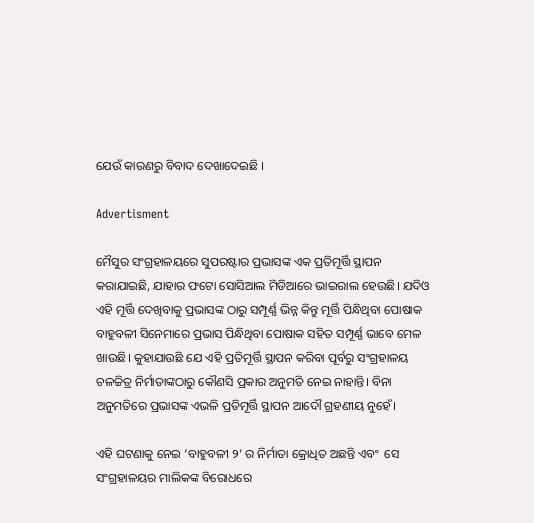ଯେଉଁ କାରଣରୁ ବିବାଦ ଦେଖାଦେଇଛି ।

Advertisment

ମୈସୁର ସଂଗ୍ରହାଳୟରେ ସୁପରଷ୍ଟାର ପ୍ରଭାସଙ୍କ ଏକ ପ୍ରତିମୂର୍ତ୍ତି ସ୍ଥାପନ କରାଯାଇଛି, ଯାହାର ଫଟୋ ସୋସିଆଲ ମିଡିଆରେ ଭାଇରାଲ ହେଉଛି। ଯଦିଓ ଏହି ମୂର୍ତ୍ତି ଦେଖିବାକୁ ପ୍ରଭାସଙ୍କ ଠାରୁ ସମ୍ପୂର୍ଣ୍ଣ ଭିନ୍ନ କିନ୍ତୁ ମୂର୍ତ୍ତି ପିନ୍ଧିଥିବା ପୋଷାକ ବାହୁବଳୀ ସିନେମାରେ ପ୍ରଭାସ ପିନ୍ଧିଥିବା ପୋଷାକ ସହିତ ସମ୍ପୂର୍ଣ୍ଣ ଭ‌ାବେ ମେଳ ଖାଉଛି। କୁହାଯାଉଛି ଯେ ଏହି ପ୍ରତିମୂର୍ତ୍ତି ସ୍ଥାପନ କରିବା ପୂର୍ବରୁ ସଂଗ୍ରହାଳୟ ଚଳଚ୍ଚିତ୍ର ନିର୍ମାତାଙ୍କଠାରୁ କୌଣସି ପ୍ରକାର ଅନୁମତି ନେଇ ନାହାନ୍ତି। ବିନା ଅନୁମତିରେ ପ୍ରଭାସଙ୍କ ଏଭଳି ପ୍ରତିମୂର୍ତ୍ତି ସ୍ଥାପନ ଆଦୌ ଗ୍ରହଣୀୟ ନୁହେଁ।

ଏହି ଘଟଣାକୁ ନେଇ ‘ବାହୁବଳୀ ୨’ ର ନିର୍ମାତା କ୍ରୋଧିତ ଅଛନ୍ତି ଏବଂ  ସେ ସଂଗ୍ରହାଳୟର ମାଲିକଙ୍କ ବିରୋଧରେ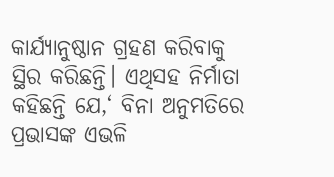କାର୍ଯ୍ୟାନୁଷ୍ଠାନ ଗ୍ରହଣ କରିବାକୁ ସ୍ଥିର କରିଛନ୍ତି। ଏଥିସହ ନିର୍ମାତା କହିଛନ୍ତି ଯେ,‘ ବିନା ଅନୁମତିରେ ପ୍ରଭାସଙ୍କ ଏଭଳି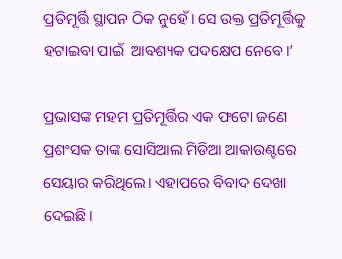ପ୍ରତିମୂର୍ତ୍ତି ସ୍ଥାପନ ଠିକ ନୁହେଁ। ସେ ଉକ୍ତ ପ୍ରତିମୂର୍ତ୍ତିକୁ ହଟାଇବା ପାଇଁ  ଆବଶ୍ୟକ ପଦକ୍ଷେପ ନେବେ।’

ପ୍ରଭାସଙ୍କ ମହମ ପ୍ରତିମୂର୍ତ୍ତିର ଏକ ଫଟୋ ଜଣେ ପ୍ରଶଂସକ ତାଙ୍କ ସୋସିଆଲ ମିଡିଆ ଆକାଉଣ୍ଟରେ ସେୟାର କରିଥିଲେ। ଏହାପରେ ବିବାଦ ଦେଖା ଦେଇଛି।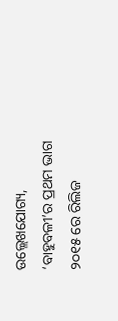ଉଲ୍ଲେଖଯୋଗ୍ୟ, ‘ବାହୁବଳୀ’ର ପ୍ରଥମ ଭାଗ ୨୦୧୫ ରେ ରିଲିଜ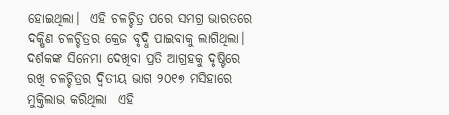ହୋଇଥିଲା।  ଏହି ଚଳଚ୍ଚିତ୍ର ପରେ ସମଗ୍ର ଭାରତରେ ଦକ୍ଷିଣ ଚଳଚ୍ଚିତ୍ରର କ୍ରେଜ ବୃଦ୍ଧି ପାଇବାକୁ ଲାଗିଥିଲା। ଦର୍ଶକଙ୍କ ସିନେମା ଦେଖିବା ପ୍ରତି ଆଗ୍ରହକୁ ଦୃଷ୍ଟିରେ ରଖି ଚଳଚ୍ଚିତ୍ରର ଦ୍ୱିତୀୟ ଭାଗ ୨୦୧୭ ମସିହାରେ ମୁକ୍ତିଲାଭ କରିଥିଲା  ଏହି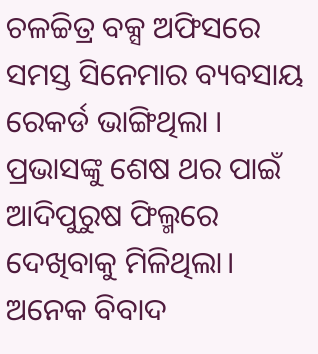ଚଳଚ୍ଚିତ୍ର ବକ୍ସ ଅଫିସରେ ସମସ୍ତ ସିନେମାର ବ୍ୟବସାୟ ରେକର୍ଡ ଭାଙ୍ଗିଥିଲା । ପ୍ରଭାସଙ୍କୁ ଶେଷ ଥର ପାଇଁ ଆଦିପୁରୁଷ ଫିଲ୍ମରେ ଦେଖିବାକୁ ମିଳିଥିଲା। ଅନେକ ବିବାଦ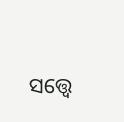ସତ୍ତ୍ୱେ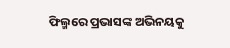ଫିଲ୍ମରେ ପ୍ରଭାସଙ୍କ ଅଭିନୟକୁ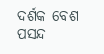ଦର୍ଶକ ବେଶ ପସନ୍ଦ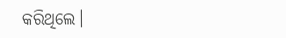କରିଥିଲେ।